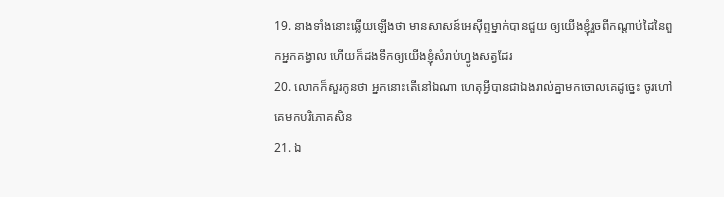19. នាងទាំងនោះឆ្លើយឡើងថា មានសាសន៍អេស៊ីព្ទម្នាក់បានជួយ ឲ្យយើងខ្ញុំរួចពីកណ្តាប់ដៃនៃពួកអ្នកគង្វាល ហើយក៏ដងទឹកឲ្យយើងខ្ញុំសំរាប់ហ្វូងសត្វដែរ
20. លោកក៏សួរកូនថា អ្នកនោះតើនៅឯណា ហេតុអ្វីបានជាឯងរាល់គ្នាមកចោលគេដូច្នេះ ចូរហៅគេមកបរិភោគសិន
21. ឯ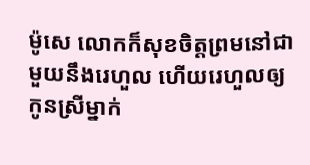ម៉ូសេ លោកក៏សុខចិត្តព្រមនៅជាមួយនឹងរេហួល ហើយរេហួលឲ្យកូនស្រីម្នាក់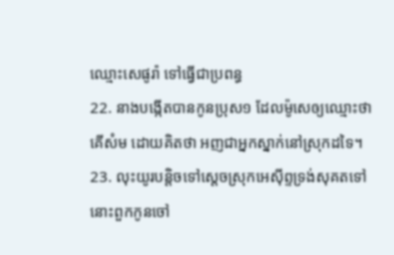ឈ្មោះសេផូរ៉ា ទៅធ្វើជាប្រពន្ធ
22. នាងបង្កើតបានកូនប្រុស១ ដែលម៉ូសេឲ្យឈ្មោះថា គើសំម ដោយគិតថា អញជាអ្នកស្នាក់នៅស្រុកដទៃ។
23. លុះយូរបន្តិចទៅស្តេចស្រុកអេស៊ីព្ទទ្រង់សុគតទៅ នោះពួកកូនចៅ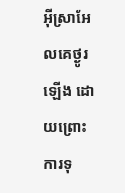អ៊ីស្រាអែលគេថ្ងូរឡើង ដោយព្រោះការទុ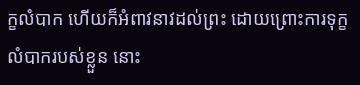ក្ខលំបាក ហើយក៏អំពាវនាវដល់ព្រះ ដោយព្រោះការទុក្ខលំបាករបស់ខ្លួន នោះ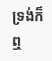ទ្រង់ក៏ឮ